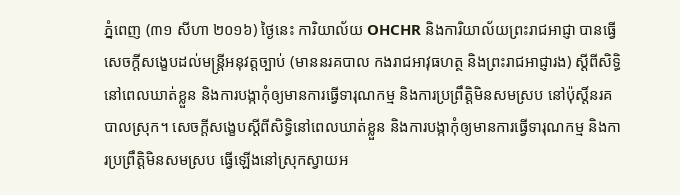ភ្នំពេញ (៣១ សីហា ២០១៦) ថ្ងៃនេះ ការិយាល័យ OHCHR និងការិយាល័យព្រះរាជអាជ្ញា បានធ្វើសេចក្តីសង្ខេបដល់មន្រ្តីអនុវត្តច្បាប់ (មាននរគបាល កងរាជអាវុធហត្ថ និងព្រះរាជអាជ្ញារង) ស្តីពីសិទ្ធិនៅពេលឃាត់ខ្លួន និងការបង្កាកុំឲ្យមានការធ្វើទារុណកម្ម និងការប្រព្រឹត្តិមិនសមស្រប នៅប៉ុស្តិ៍នរគបាលស្រុក។ សេចក្តីសង្ខេបស្តីពីសិទ្ធិនៅពេលឃាត់ខ្លួន និងការបង្កាកុំឲ្យមានការធ្វើទារុណកម្ម និងការប្រព្រឹត្តិមិនសមស្រប ធ្វើឡើងនៅស្រុកស្វាយអ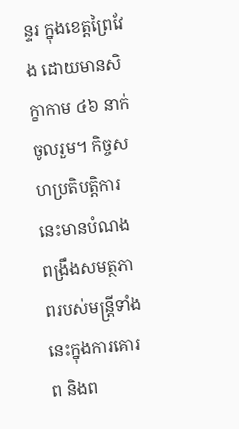ន្ទរ ក្នុងខេត្តព្រៃវែង ដោយមានសិក្ខាកាម ៤៦ នាក់ ចូលរួម។ កិច្ចសហប្រតិបត្តិការនេះមានបំណងពង្រឹងសមត្ថភាពរបស់មន្ត្រីទាំងនេះក្នុងការគោរព និងព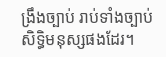ង្រឹងច្បាប់ រាប់ទាំងច្បាប់សិទ្ធិមនុស្សផងដែរ។